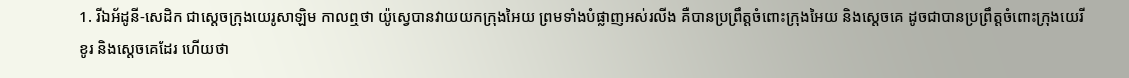1. រីឯអ័ដូនី-សេដិក ជាស្តេចក្រុងយេរូសាឡិម កាលឮថា យ៉ូស្វេបានវាយយកក្រុងអៃយ ព្រមទាំងបំផ្លាញអស់រលីង គឺបានប្រព្រឹត្តចំពោះក្រុងអៃយ និងស្តេចគេ ដូចជាបានប្រព្រឹត្តចំពោះក្រុងយេរីខូរ និងស្តេចគេដែរ ហើយថា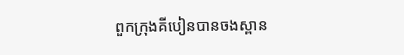ពួកក្រុងគីបៀនបានចងស្ពាន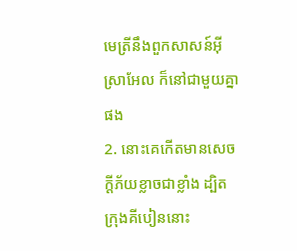មេត្រីនឹងពួកសាសន៍អ៊ីស្រាអែល ក៏នៅជាមួយគ្នាផង
2. នោះគេកើតមានសេចក្ដីភ័យខ្លាចជាខ្លាំង ដ្បិតក្រុងគីបៀននោះ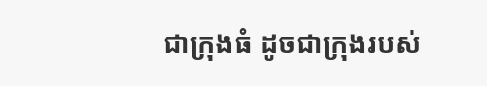ជាក្រុងធំ ដូចជាក្រុងរបស់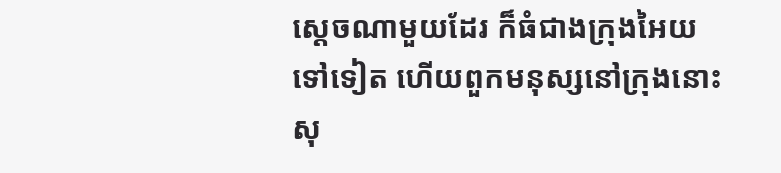ស្តេចណាមួយដែរ ក៏ធំជាងក្រុងអៃយទៅទៀត ហើយពួកមនុស្សនៅក្រុងនោះ សុ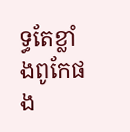ទ្ធតែខ្លាំងពូកែផង